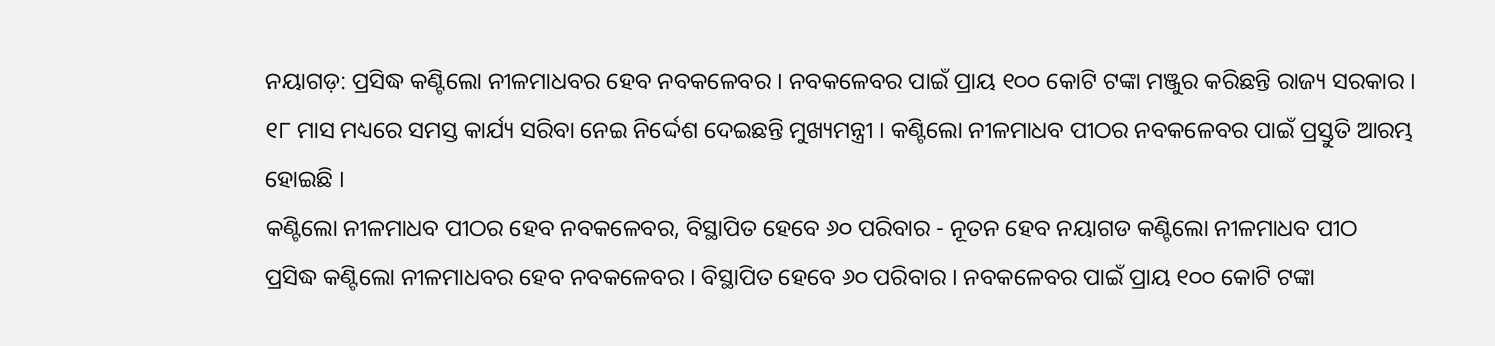ନୟାଗଡ଼: ପ୍ରସିଦ୍ଧ କଣ୍ଟିଲୋ ନୀଳମାଧବର ହେବ ନବକଳେବର । ନବକଳେବର ପାଇଁ ପ୍ରାୟ ୧୦୦ କୋଟି ଟଙ୍କା ମଞ୍ଜୁର କରିଛନ୍ତି ରାଜ୍ୟ ସରକାର । ୧୮ ମାସ ମଧ୍ୟରେ ସମସ୍ତ କାର୍ଯ୍ୟ ସରିବା ନେଇ ନିର୍ଦ୍ଦେଶ ଦେଇଛନ୍ତି ମୁଖ୍ୟମନ୍ତ୍ରୀ । କଣ୍ଟିଲୋ ନୀଳମାଧବ ପୀଠର ନବକଳେବର ପାଇଁ ପ୍ରସ୍ତୁତି ଆରମ୍ଭ ହୋଇଛି ।
କଣ୍ଟିଲୋ ନୀଳମାଧବ ପୀଠର ହେବ ନବକଳେବର, ବିସ୍ଥାପିତ ହେବେ ୬୦ ପରିବାର - ନୂତନ ହେବ ନୟାଗଡ କଣ୍ଟିଲୋ ନୀଳମାଧବ ପୀଠ
ପ୍ରସିଦ୍ଧ କଣ୍ଟିଲୋ ନୀଳମାଧବର ହେବ ନବକଳେବର । ବିସ୍ଥାପିତ ହେବେ ୬୦ ପରିବାର । ନବକଳେବର ପାଇଁ ପ୍ରାୟ ୧୦୦ କୋଟି ଟଙ୍କା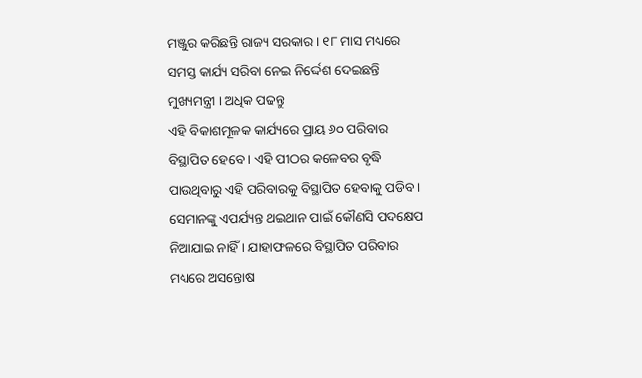ମଞ୍ଜୁର କରିଛନ୍ତି ରାଜ୍ୟ ସରକାର । ୧୮ ମାସ ମଧ୍ୟରେ ସମସ୍ତ କାର୍ଯ୍ୟ ସରିବା ନେଇ ନିର୍ଦ୍ଦେଶ ଦେଇଛନ୍ତି ମୁଖ୍ୟମନ୍ତ୍ରୀ । ଅଧିକ ପଢନ୍ତୁ
ଏହି ବିକାଶମୂଳକ କାର୍ଯ୍ୟରେ ପ୍ରାୟ ୬୦ ପରିବାର ବିସ୍ଥାପିତ ହେବେ । ଏହି ପୀଠର କଳେବର ବୃଦ୍ଧି ପାଉଥିବାରୁ ଏହି ପରିବାରକୁ ବିସ୍ଥାପିତ ହେବାକୁ ପଡିବ । ସେମାନଙ୍କୁ ଏପର୍ଯ୍ୟନ୍ତ ଥଇଥାନ ପାଇଁ କୌଣସି ପଦକ୍ଷେପ ନିଆଯାଇ ନାହିଁ । ଯାହାଫଳରେ ବିସ୍ଥାପିତ ପରିବାର ମଧ୍ୟରେ ଅସନ୍ତୋଷ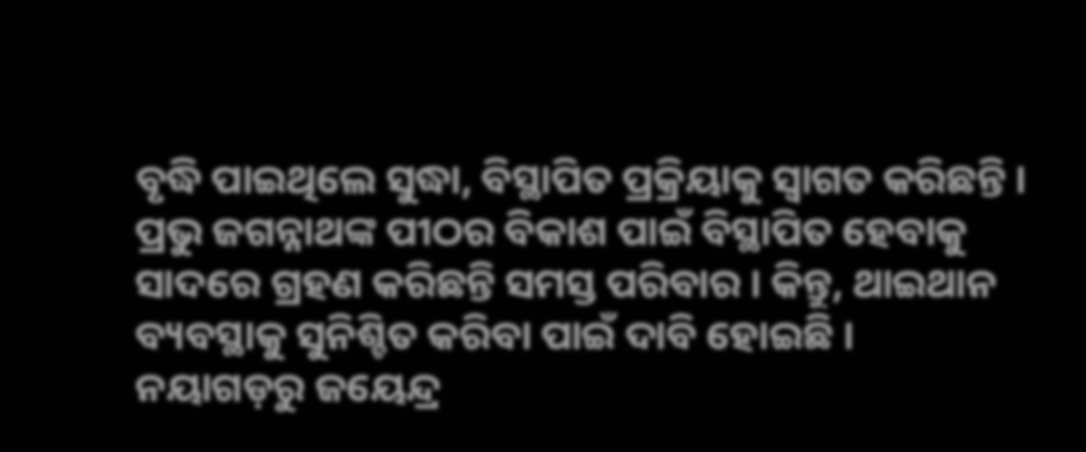ବୃଦ୍ଧି ପାଇଥିଲେ ସୁଦ୍ଧା, ବିସ୍ଥାପିତ ପ୍ରକ୍ରିୟାକୁ ସ୍ୱାଗତ କରିଛନ୍ତି । ପ୍ରଭୁ ଜଗନ୍ନାଥଙ୍କ ପୀଠର ବିକାଶ ପାଇଁ ବିସ୍ଥାପିତ ହେବାକୁ ସାଦରେ ଗ୍ରହଣ କରିଛନ୍ତି ସମସ୍ତ ପରିବାର । କିନ୍ତୁ, ଥାଇଥାନ ବ୍ୟବସ୍ଥାକୁ ସୁନିଶ୍ଚିତ କରିବା ପାଇଁ ଦାବି ହୋଇଛି ।
ନୟାଗଡ଼ରୁ ଜୟେନ୍ଦ୍ର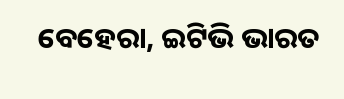ବେହେରା, ଇଟିଭି ଭାରତ